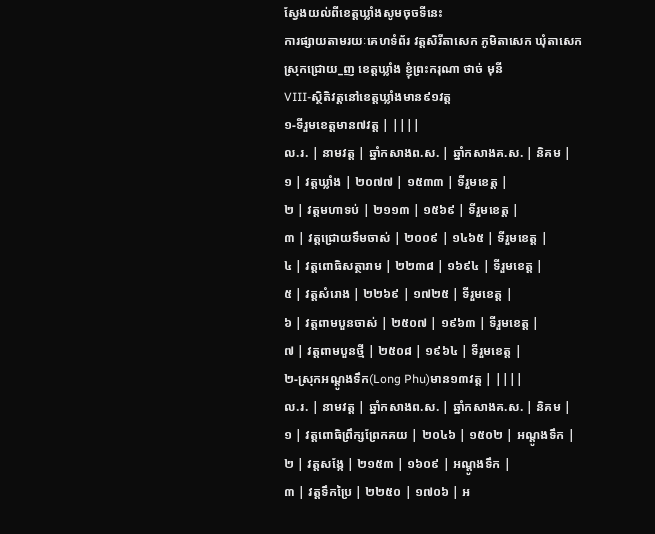ស្វែងយល់ពីខេត្តឃ្លាំងសូមចុចទីនេះ
ការផ្សាយតាមរយៈគេហទំព័រ វត្តសិរីតាសេក ភូមិតាសេក ឃុំតាសេក
ស្រុកជ្រោយ_ញ ខេត្តឃ្លាំង ខ្ញុំព្រះករុណា ថាច់ មុនី
VIII-ស្ថិតិវត្តនៅខេត្តឃ្លាំងមាន៩១វត្ត
១-ទីរួមខេត្តមាន៧វត្ត | ||||
ល.រ. | នាមវត្ត | ឆ្នាំកសាងព.ស. | ឆ្នាំកសាងគ.ស. | និគម |
១ | វត្តឃ្លាំង | ២០៧៧ | ១៥៣៣ | ទីរួមខេត្ត |
២ | វត្តមហាទប់ | ២១១៣ | ១៥៦៩ | ទីរួមខេត្ត |
៣ | វត្តជ្រោយទឹមចាស់ | ២០០៩ | ១៤៦៥ | ទីរួមខេត្ត |
៤ | វត្តពោធិសត្ថារាម | ២២៣៨ | ១៦៩៤ | ទីរួមខេត្ត |
៥ | វត្តសំរោង | ២២៦៩ | ១៧២៥ | ទីរួមខេត្ត |
៦ | វត្តពាមបួនចាស់ | ២៥០៧ | ១៩៦៣ | ទីរួមខេត្ត |
៧ | វត្តពាមបួនថ្មី | ២៥០៨ | ១៩៦៤ | ទីរួមខេត្ត |
២-ស្រុកអណ្តូងទឹក(Long Phu)មាន១៣វត្ត | ||||
ល.រ. | នាមវត្ត | ឆ្នាំកសាងព.ស. | ឆ្នាំកសាងគ.ស. | និគម |
១ | វត្តពោធិព្រឹក្សព្រែកគយ | ២០៤៦ | ១៥០២ | អណ្តូងទឹក |
២ | វត្តសង្កែ | ២១៥៣ | ១៦០៩ | អណ្តូងទឹក |
៣ | វត្តទឹកប្រៃ | ២២៥០ | ១៧០៦ | អ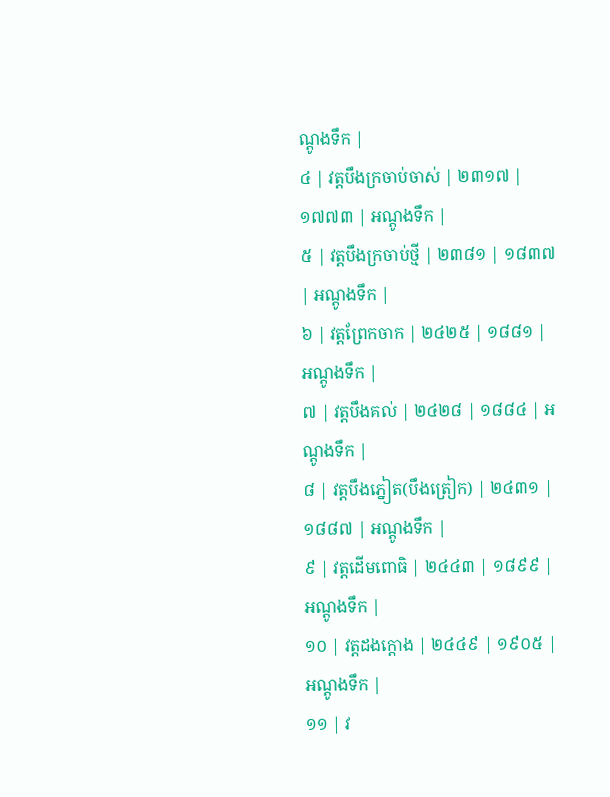ណ្តូងទឹក |
៤ | វត្តបឹងក្រចាប់ចាស់ | ២៣១៧ | ១៧៧៣ | អណ្តូងទឹក |
៥ | វត្តបឹងក្រចាប់ថ្មី | ២៣៨១ | ១៨៣៧ | អណ្តូងទឹក |
៦ | វត្តព្រែកចាក | ២៤២៥ | ១៨៨១ | អណ្តូងទឹក |
៧ | វត្តបឹងគល់ | ២៤២៨ | ១៨៨៤ | អណ្តូងទឹក |
៨ | វត្តបឹងភ្នៀត(បឹងត្រៀក) | ២៤៣១ | ១៨៨៧ | អណ្តូងទឹក |
៩ | វត្តដើមពោធិ | ២៤៤៣ | ១៨៩៩ | អណ្តូងទឹក |
១០ | វត្តដងក្តោង | ២៤៤៩ | ១៩០៥ | អណ្តូងទឹក |
១១ | វ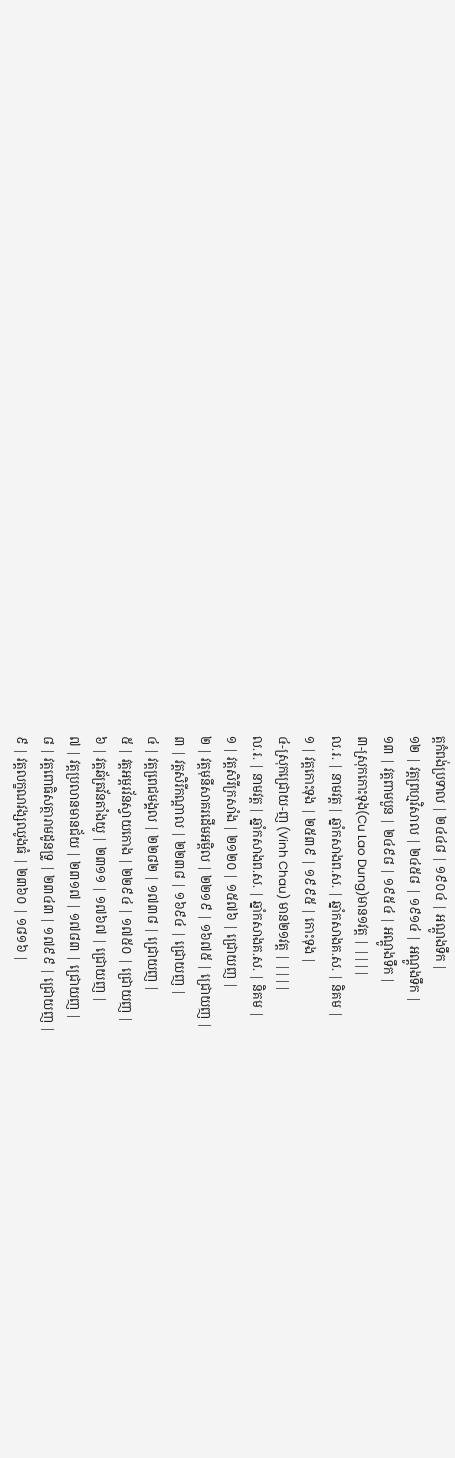ត្តកំពង់ប្រទាល | ២៤៤៨ | ១៩០៤ | អណ្តូងទឹក |
១២ | វត្តព្រហ្មវិសាល | ២៤៥៨ | ១៩១៤ | អណ្តូងទឹក |
១៣ | វត្តពាមបួន | ២៤៩៨ | ១៩៥៤ | អណ្តូងទឹក |
៣-ស្រុកកោះទុង(Cu Lao Dung)មាន១វត្ត | ||||
ល.រ. | នាមវត្ត | ឆ្នាំកសាងព.ស. | ឆ្នាំកសាងគ.ស. | និគម |
១ | វត្តកោះទុង | ២៥៣៩ | ១៩៩៥ | កោះទុង |
៤-ស្រុកជ្រោយ-ញ (Vinh Chau) មាន២១វត្ត | ||||
ល.រ. | នាមវត្ត | ឆ្នាំកសាងព.ស. | ឆ្នាំកសាងគ.ស. | និគម |
១ | វត្តសិរីក្រសាំង | ២១២០ | ១៥៧៦ | ជ្រោយញ |
២ | វត្តមុនីសាគរដើមអម្ពិល | ២២១៩ | ១៦៧៥ | ជ្រោយញ |
៣ | វត្តសិរីកណ្តាល | ២២៣៨ | ១៦៩៤ | ជ្រោយញ |
៤ | វត្តពេ្រជមង្គល | ២២៨២ | ១៧៣៨ | ជ្រោយញ |
៥ | វត្តអម្ពរវ័នស្វាយកោង | ២២៩៤ | ១៧៥០ | ជ្រោយញ |
៦ | វត្តឆ័ត្រវ័នតាំងយូ | ២៣១១ | ១៧៦៧ | ជ្រោយញ |
៧ | វត្តប្រលានមានជ័យ | ២៣១៧ | ១៧៨៣ | ជ្រោយញ |
៨ | វត្តពោធិសត្ថារាមដូនទ្រូ | ២៣៤៣ | ១៧៩៩ | ជ្រោយញ |
៩ | វត្តលក្ខណវង្សឈូងធំ | ២៣៦០ | ១៨១៦ |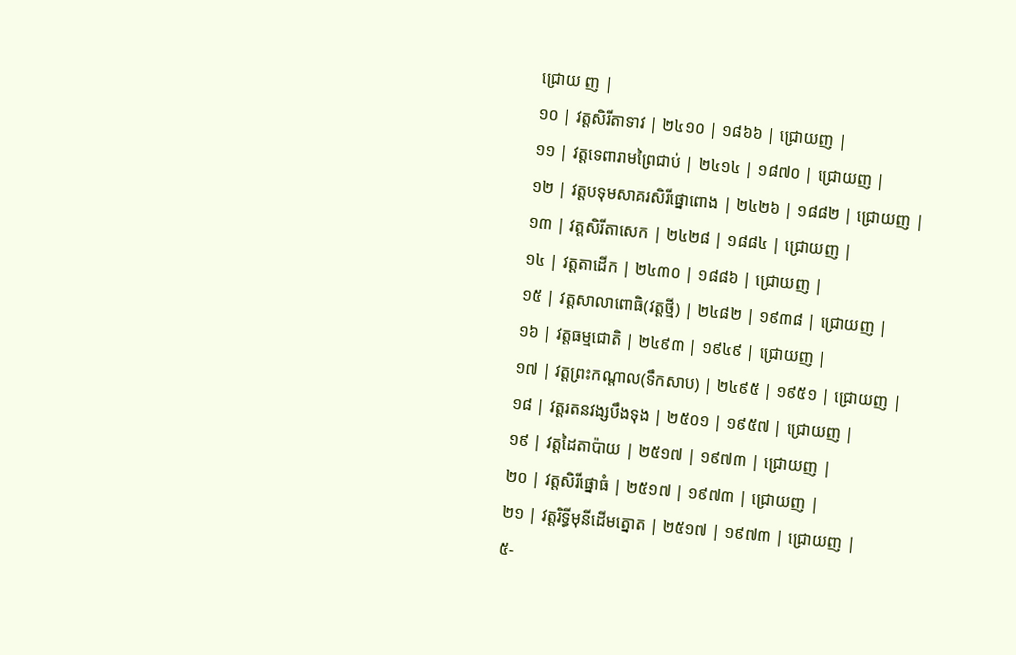ជ្រោយ ញ |
១០ | វត្តសិរីតាទាវ | ២៤១០ | ១៨៦៦ | ជ្រោយញ |
១១ | វត្តទេពារាមព្រៃជាប់ | ២៤១៤ | ១៨៧០ | ជ្រោយញ |
១២ | វត្តបទុមសាគរសិរីផ្នោពោង | ២៤២៦ | ១៨៨២ | ជ្រោយញ |
១៣ | វត្តសិរីតាសេក | ២៤២៨ | ១៨៨៤ | ជ្រោយញ |
១៤ | វត្តតាដើក | ២៤៣០ | ១៨៨៦ | ជ្រោយញ |
១៥ | វត្តសាលាពោធិ(វត្តថ្មី) | ២៤៨២ | ១៩៣៨ | ជ្រោយញ |
១៦ | វត្តធម្មជោតិ | ២៤៩៣ | ១៩៤៩ | ជ្រោយញ |
១៧ | វត្តព្រះកណ្តាល(ទឹកសាប) | ២៤៩៥ | ១៩៥១ | ជ្រោយញ |
១៨ | វត្តរតនវង្សបឹងទុង | ២៥០១ | ១៩៥៧ | ជ្រោយញ |
១៩ | វត្តដៃតាប៉ាយ | ២៥១៧ | ១៩៧៣ | ជ្រោយញ |
២០ | វត្តសិរីផ្នោធំ | ២៥១៧ | ១៩៧៣ | ជ្រោយញ |
២១ | វត្តរិទ្ធីមុនីដើមត្នោត | ២៥១៧ | ១៩៧៣ | ជ្រោយញ |
៥-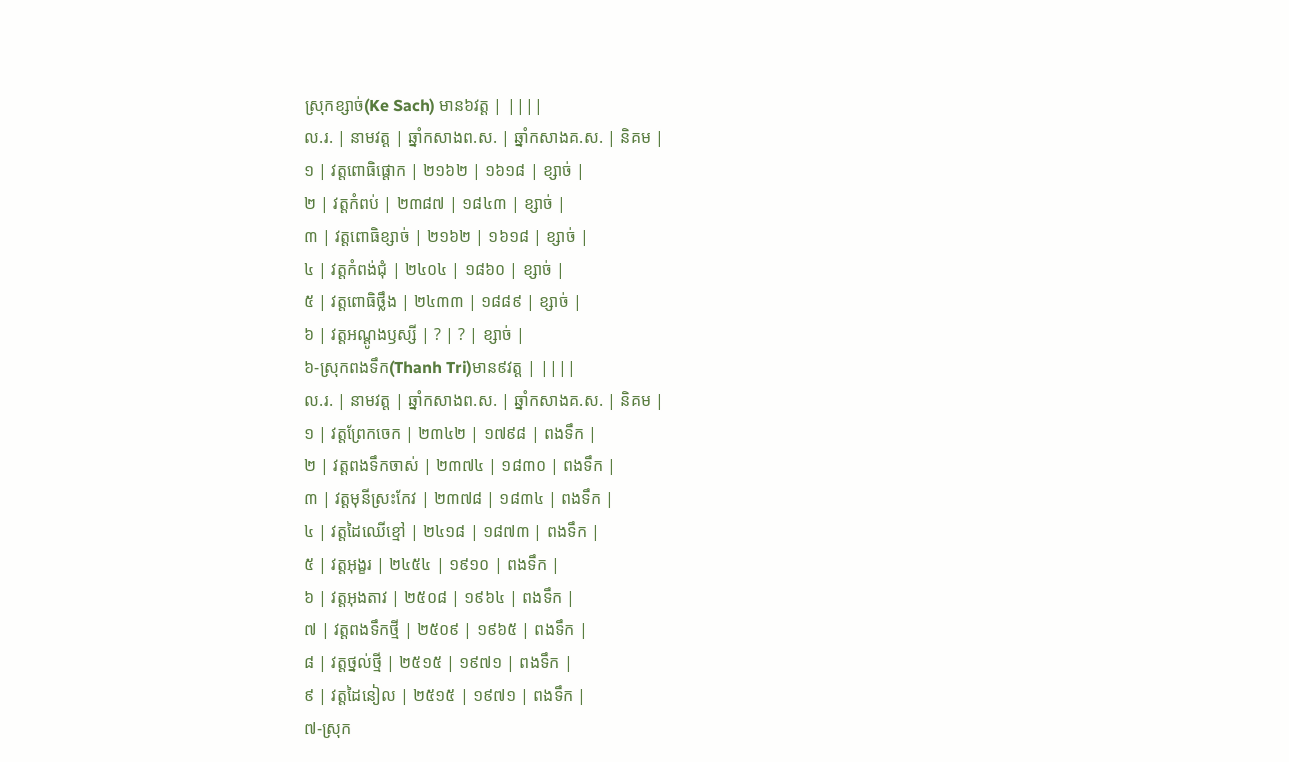ស្រុកខ្សាច់(Ke Sach) មាន៦វត្ត | ||||
ល.រ. | នាមវត្ត | ឆ្នាំកសាងព.ស. | ឆ្នាំកសាងគ.ស. | និគម |
១ | វត្តពោធិផ្តោក | ២១៦២ | ១៦១៨ | ខ្សាច់ |
២ | វត្តកំពប់ | ២៣៨៧ | ១៨៤៣ | ខ្សាច់ |
៣ | វត្តពោធិខ្សាច់ | ២១៦២ | ១៦១៨ | ខ្សាច់ |
៤ | វត្តកំពង់ជុំ | ២៤០៤ | ១៨៦០ | ខ្សាច់ |
៥ | វត្តពោធិថ្លឹង | ២៤៣៣ | ១៨៨៩ | ខ្សាច់ |
៦ | វត្តអណ្តូងឫស្សី | ? | ? | ខ្សាច់ |
៦-ស្រុកពងទឹក(Thanh Tri)មាន៩វត្ត | ||||
ល.រ. | នាមវត្ត | ឆ្នាំកសាងព.ស. | ឆ្នាំកសាងគ.ស. | និគម |
១ | វត្តព្រែកចេក | ២៣៤២ | ១៧៩៨ | ពងទឹក |
២ | វត្តពងទឹកចាស់ | ២៣៧៤ | ១៨៣០ | ពងទឹក |
៣ | វត្តមុនីស្រះកែវ | ២៣៧៨ | ១៨៣៤ | ពងទឹក |
៤ | វត្តដៃឈើខ្មៅ | ២៤១៨ | ១៨៧៣ | ពងទឹក |
៥ | វត្តអុង្ខរ | ២៤៥៤ | ១៩១០ | ពងទឹក |
៦ | វត្តអុងតាវ | ២៥០៨ | ១៩៦៤ | ពងទឹក |
៧ | វត្តពងទឹកថ្មី | ២៥០៩ | ១៩៦៥ | ពងទឹក |
៨ | វត្តថ្នល់ថ្មី | ២៥១៥ | ១៩៧១ | ពងទឹក |
៩ | វត្តដៃនៀល | ២៥១៥ | ១៩៧១ | ពងទឹក |
៧-ស្រុក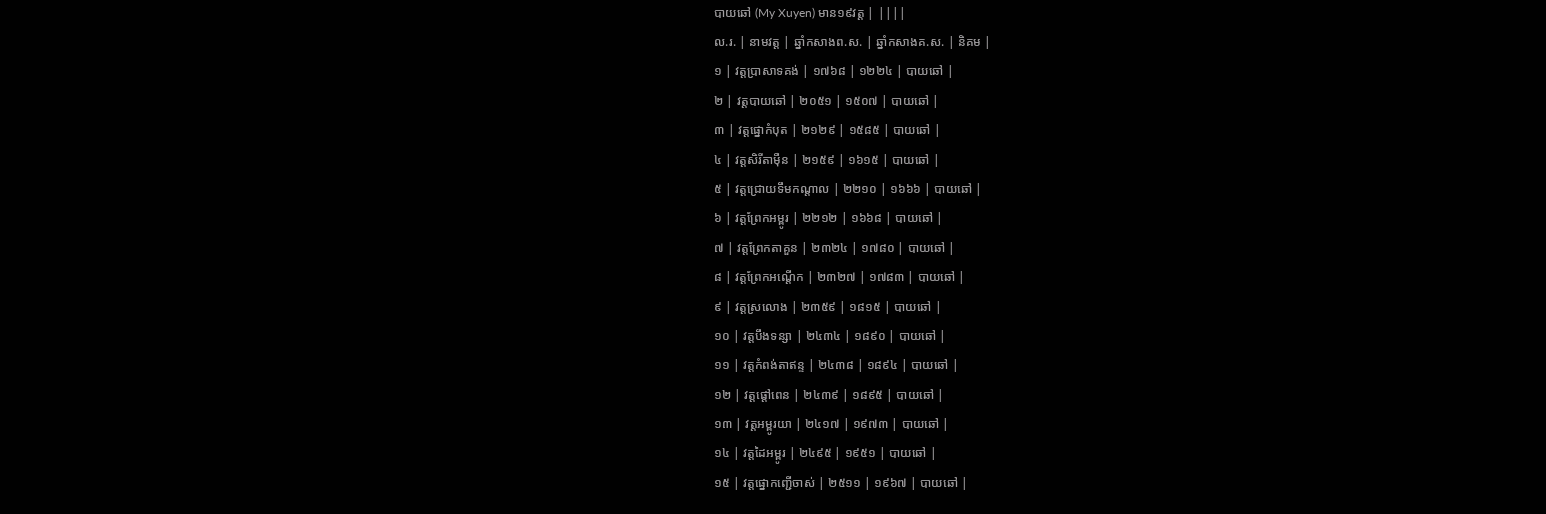បាយឆៅ (My Xuyen) មាន១៩វត្ត | ||||
ល.រ. | នាមវត្ត | ឆ្នាំកសាងព.ស. | ឆ្នាំកសាងគ.ស. | និគម |
១ | វត្តបា្រសាទគង់ | ១៧៦៨ | ១២២៤ | បាយឆៅ |
២ | វត្តបាយឆៅ | ២០៥១ | ១៥០៧ | បាយឆៅ |
៣ | វត្តផ្នោកំបុត | ២១២៩ | ១៥៨៥ | បាយឆៅ |
៤ | វត្តសិរីតាម៉ឺន | ២១៥៩ | ១៦១៥ | បាយឆៅ |
៥ | វត្តជ្រោយទឹមកណ្តាល | ២២១០ | ១៦៦៦ | បាយឆៅ |
៦ | វត្តព្រែកអម្ពូរ | ២២១២ | ១៦៦៨ | បាយឆៅ |
៧ | វត្តព្រែកតាគួន | ២៣២៤ | ១៧៨០ | បាយឆៅ |
៨ | វត្តព្រែកអណ្តើក | ២៣២៧ | ១៧៨៣ | បាយឆៅ |
៩ | វត្តស្រលោង | ២៣៥៩ | ១៨១៥ | បាយឆៅ |
១០ | វត្តបឹងទន្សា | ២៤៣៤ | ១៨៩០ | បាយឆៅ |
១១ | វត្តកំពង់តាឥន្ទ | ២៤៣៨ | ១៨៩៤ | បាយឆៅ |
១២ | វត្តផ្តៅពេន | ២៤៣៩ | ១៨៩៥ | បាយឆៅ |
១៣ | វត្តអម្ពូរយា | ២៤១៧ | ១៩៧៣ | បាយឆៅ |
១៤ | វត្តដៃអម្ពូរ | ២៤៩៥ | ១៩៥១ | បាយឆៅ |
១៥ | វត្តផ្នោកញ្ជើចាស់ | ២៥១១ | ១៩៦៧ | បាយឆៅ |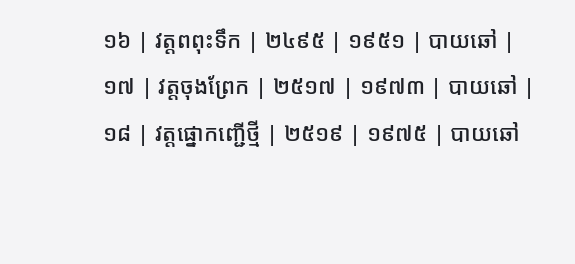១៦ | វត្តពពុះទឹក | ២៤៩៥ | ១៩៥១ | បាយឆៅ |
១៧ | វត្តចុងព្រែក | ២៥១៧ | ១៩៧៣ | បាយឆៅ |
១៨ | វត្តផ្នោកញ្ជើថ្មី | ២៥១៩ | ១៩៧៥ | បាយឆៅ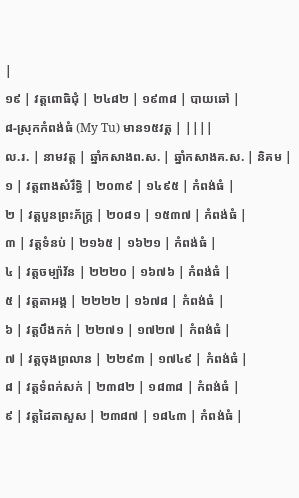|
១៩ | វត្តពោធិជុំ | ២៤៨២ | ១៩៣៨ | បាយឆៅ |
៨-ស្រុកកំពង់ធំ (My Tu) មាន១៥វត្ត | ||||
ល.រ. | នាមវត្ត | ឆ្នាំកសាងព.ស. | ឆ្នាំកសាងគ.ស. | និគម |
១ | វត្តពាងសំរឹទ្ធិ | ២០៣៩ | ១៤៩៥ | កំពង់ធំ |
២ | វត្តបួនព្រះភ័ក្រ្ត | ២០៨១ | ១៥៣៧ | កំពង់ធំ |
៣ | វត្តទំនប់ | ២១៦៥ | ១៦២១ | កំពង់ធំ |
៤ | វត្តចម្ប៉ាវ័ន | ២២២០ | ១៦៧៦ | កំពង់ធំ |
៥ | វត្តតាអង្គ | ២២២២ | ១៦៧៨ | កំពង់ធំ |
៦ | វត្តបឹងកក់ | ២២៧១ | ១៧២៧ | កំពង់ធំ |
៧ | វត្តចុងព្រលាន | ២២៩៣ | ១៧៤៩ | កំពង់ធំ |
៨ | វត្តទំពក់សក់ | ២៣៨២ | ១៨៣៨ | កំពង់ធំ |
៩ | វត្តដៃតាសួស | ២៣៨៧ | ១៨៤៣ | កំពង់ធំ |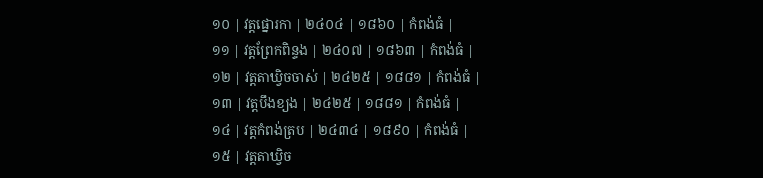១០ | វត្តផ្នោរកា | ២៤០៤ | ១៨៦០ | កំពង់ធំ |
១១ | វត្តព្រែកពិន្ទង | ២៤០៧ | ១៨៦៣ | កំពង់ធំ |
១២ | វត្តតាឃ្វិចចាស់ | ២៤២៥ | ១៨៨១ | កំពង់ធំ |
១៣ | វត្តបឹងខ្យង | ២៤២៥ | ១៨៨១ | កំពង់ធំ |
១៤ | វត្តកំពង់ត្រប | ២៤៣៤ | ១៨៩០ | កំពង់ធំ |
១៥ | វត្តតាឃ្វិច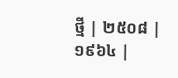ថ្មី | ២៥០៨ | ១៩៦៤ |